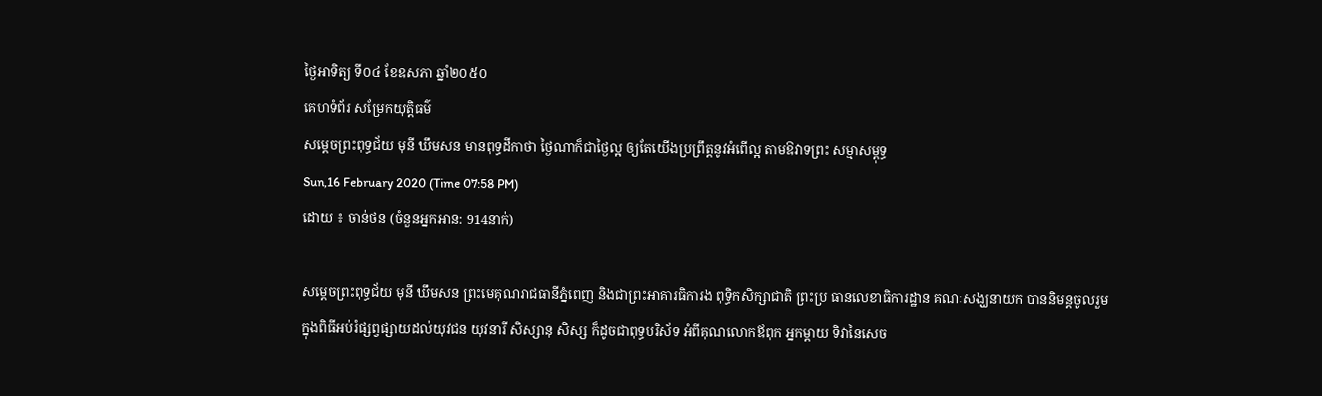ថ្ងៃអាទិត្យ ទី០៤ ខែឧសភា ឆ្នាំ២០៥០
គេហទំព័រ សម្រែកយុត្តិធម៌
សម្តេចព្រះពុទ្ធជ័យ មុនី ឃឹមសន មានពុទ្ធដីកាថា ថ្ងៃណាក៏ជាថ្ងៃល្អ ឲ្យតែយើងប្រព្រឹត្តនូវអំពើល្អ តាមឱវាទព្រះ សម្មាសម្ពុទ្ធ
Sun,16 February 2020 (Time 07:58 PM)
ដោយ ៖ ចាន់ថន (ចំនួនអ្នកអាន: 914នាក់)

សម្តេចព្រះពុទ្ធជ័យ មុនី ឃឹមសន ព្រះមេគុណរាជធានីភ្នំពេញ និងជាព្រះអាគារធិការង ពុទ្ធិកសិក្សាជាតិ ព្រះប្រ ធានលេខាធិការដ្ឋាន គណៈសង្ឃនាយក បាននិមន្តចូលរួមក្នុងពិធីអប់រំផ្សព្វផ្សាយដល់យុវជន យុវនារី សិស្សានុ សិស្ស ក៏ដូចជាពុទ្ធបរិស័ទ អំពីគុណលោកឪពុក អ្នកម្តាយ ទិវានៃសេច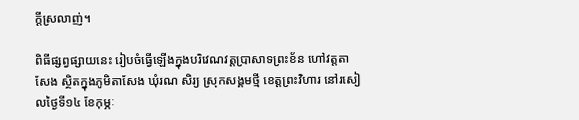ក្តីស្រលាញ់។

ពិធីផ្សព្វផ្សាយនេះ រៀបចំធ្វើឡើងក្នុងបរិវេណវត្តប្រាសាទព្រះខ័ន ហៅវត្តតាសែង ស្ថិតក្នុងភូមិតាសែង ឃុំរណ សិរ្យ ស្រុកសង្គមថ្មី ខេត្តព្រះវិហារ នៅរសៀលថ្ងៃទី១៤ ខែកុម្ភៈ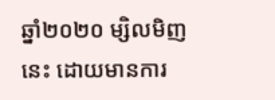ឆ្នាំ២០២០ ម្សិលមិញនេះ ដោយមានការ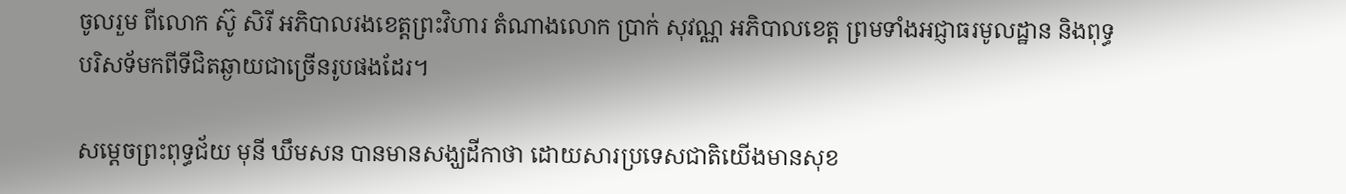ចូលរួម ពីលោក ស៊ូ សិរី អភិបាលរងខេត្តព្រះវិហារ តំណាងលោក ប្រាក់ សុវណ្ណ អភិបាលខេត្ត ព្រមទាំងអជ្ញាធរមូលដ្ឋាន និងពុទ្ធបរិសទ័មកពីទីជិតឆ្ងាយជាច្រើនរូបផងដែរ។

សម្តេចព្រះពុទ្ធជ័យ មុនី ឃឹមសន បានមានសង្ឃដីកាថា ដោយសារប្រទេសជាតិយើងមានសុខ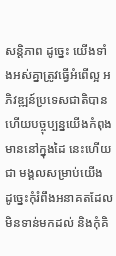សន្តិភាព ដូច្នេះ យើងទាំងអស់គ្នាត្រូវធ្វើអំពើល្អ អភិវឌ្ឍន៍ប្រទេសជាតិបាន ហើយបច្ចុប្បន្នយើងកំពុងមាននៅក្នុងដៃ នេះហើយជា មង្គលសម្រាប់យើង ដូច្នេះកុំរំពឹងអនាគតដែលមិនទាន់មកដល់ និងកុំគិ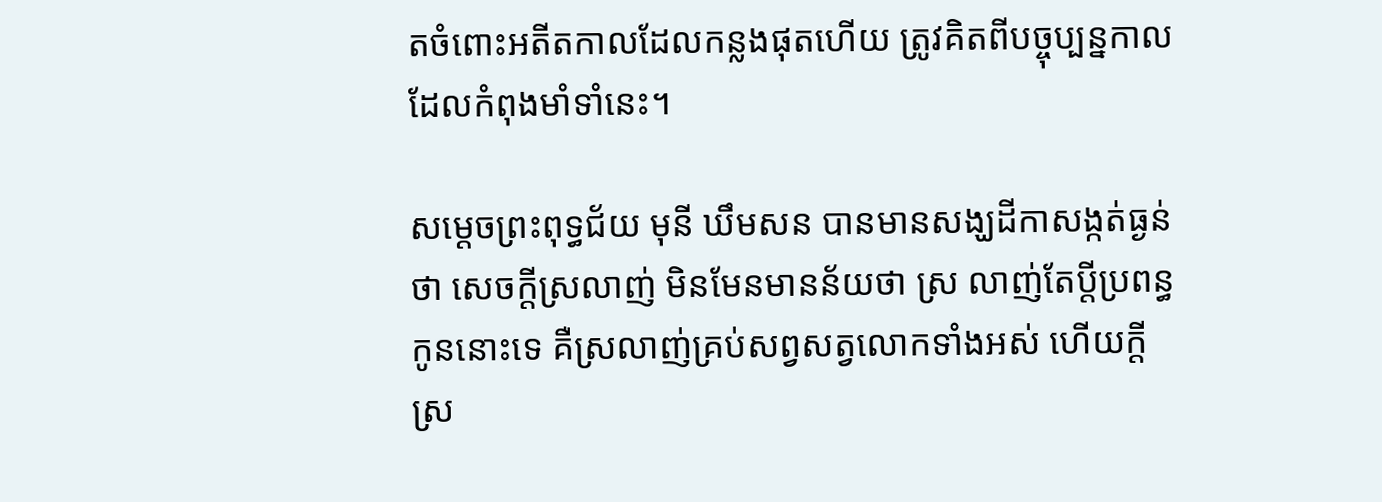តចំពោះអតីតកាលដែលកន្លងផុតហើយ ត្រូវគិតពីបច្ចុប្បន្នកាល ដែលកំពុងមាំទាំនេះ។

សម្តេចព្រះពុទ្ធជ័យ មុនី ឃឹមសន បានមានសង្ឃដីកាសង្កត់ធ្ងន់ថា សេចក្តីស្រលាញ់ មិនមែនមានន័យថា ស្រ លាញ់តែប្តីប្រពន្ធកូននោះទេ គឺស្រលាញ់គ្រប់សព្វសត្វលោកទាំងអស់ ហើយក្តីស្រ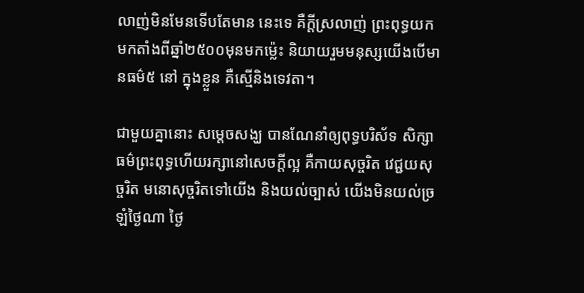លាញ់មិនមែនទើបតែមាន នេះទេ គឺក្តីស្រលាញ់ ព្រះពុទ្ធយកមកតាំងពីឆ្នាំ២៥០០មុនមកម្ល៉េះ និយាយរួមមនុស្សយើងបើមានធម៌៥ នៅ ក្នុងខ្លួន គឺស្មើនិងទេវតា។

ជាមួយគ្នានោះ សម្តេចសង្ឃ បានណែនាំឲ្យពុទ្ធបរិស័ទ សិក្សាធម៌ព្រះពុទ្ធហើយរក្សានៅសេចក្តីល្អ គឺកាយសុច្ចរិត វេជ្ជយសុច្ចរិត មនោសុច្ចរិតទៅយើង និងយល់ច្បាស់ យើងមិនយល់ច្រឡំថ្ងៃណា ថ្ងៃ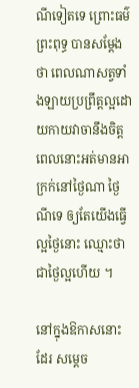ណីទៀតទេ ព្រោះធម៌ព្រះពុទ្ធ បានសម្ដែងថា ពេលណាសត្វទាំងឡាយប្រព្រឹត្តល្អដោយកាយវាចានឹងចិត្ត ពេលនោះអត់មានអាក្រក់នៅថ្ងៃណា ថ្ងៃណីទេ ឲ្យតែយើងធ្វើល្អថ្ងៃនោះ ឈ្មោះថាជាថ្ងៃល្អហើយ ។

នៅក្នុងឱកាសនោះដែរ សម្តេច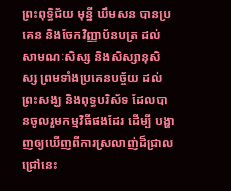ព្រះពុទ្ធិជ័យ មុនី្ន ឃឹមសន បានប្រគេន និងចែកវិញ្ញាប័នបត្រ ដល់សាមណៈសិស្ស និងសិស្សានុសិស្ស ព្រមទាំងប្រគេនបច្ច័យ ដល់ព្រះសង្ឃ និងពុទ្ធបរិស័ទ ដែលបានចូលរួមកម្មវិធីផងដែរ ដើម្បី បង្ហាញឲ្យឃើញពីការស្រលាញ់ដ៏ជ្រាលជ្រៅនេះ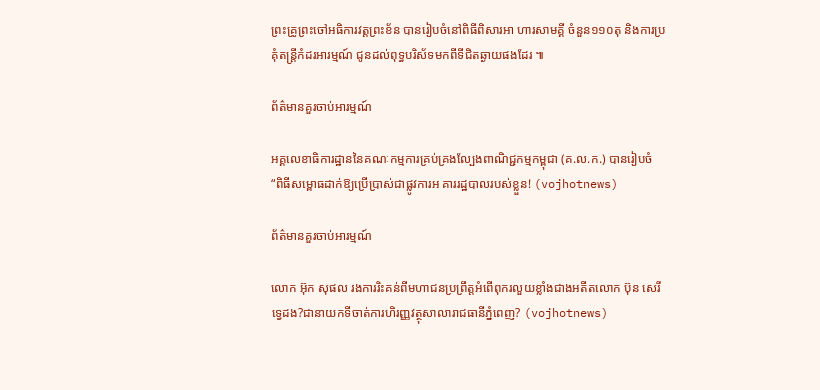ព្រះគ្រូព្រះចៅអធិការវត្តព្រះខ័ន បានរៀបចំនៅពិធីពិសារអា ហារសាមគ្គី ចំនួន១១០តុ និងការប្រគុំតន្ត្រីកំដរអារម្មណ៍ ជូនដល់ពុទ្ធបរិស័ទមកពីទីជិតឆ្ងាយផងដែរ ៕

ព័ត៌មានគួរចាប់អារម្មណ៍

អគ្គលេខាធិការដ្ឋាននៃគណៈកម្មការគ្រប់គ្រងល្បែងពាណិជ្ជកម្មកម្ពុជា (គ.ល.ក.) បានរៀបចំ “ពិធីសម្ពោធដាក់ឱ្យប្រើប្រាស់ជាផ្លូវការអ គាររដ្ឋបាលរបស់ខ្លួន! (vojhotnews)

ព័ត៌មានគួរចាប់អារម្មណ៍

លោក អ៊ុក សុផល រងការរិះគន់ពីមហាជនប្រព្រឹត្តអំពើពុករលួយខ្លាំងជាងអតីតលោក ប៊ុន សេរី ទ្វេដង?ជានាយកទីចាត់ការហិរញ្ញវត្ថុសាលារាជធានីភ្នំពេញ? (vojhotnews)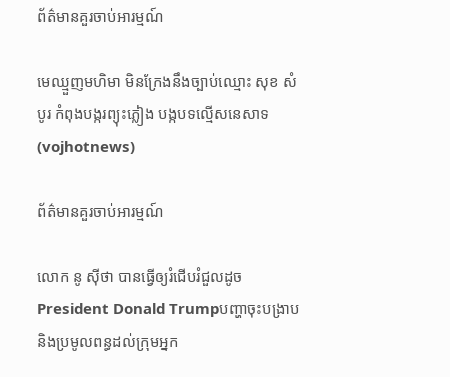ព័ត៌មានគួរចាប់អារម្មណ៍

មេឈ្មួញមហិមា មិនក្រែងនឹងច្បាប់ឈ្មោះ សុខ សំបូរ កំពុងបង្ករព្យុះភ្លៀង បង្កបទល្មើសនេសាទ (vojhotnews)

ព័ត៌មានគួរចាប់អារម្មណ៍

លោក នូ សុីថា បានធ្វើឲ្យរំជើបរំជួលដូចPresident Donald Trumpបញ្ហាចុះបង្រាប និងប្រមូលពន្ធដល់ក្រុមអ្នក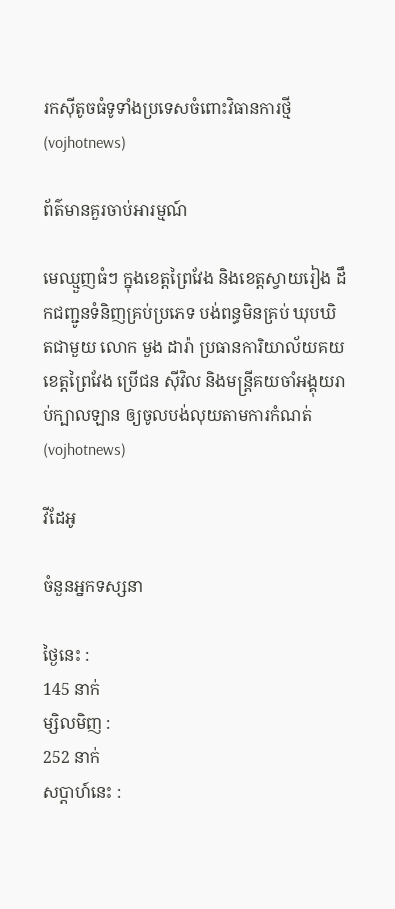រកស៊ីតូចធំទូទាំងប្រទេសចំពោះវិធានការថ្មី (vojhotnews)

ព័ត៌មានគួរចាប់អារម្មណ៍

មេឈ្មួញធំៗ ក្នុងខេត្តព្រៃវែង និងខេត្តស្វាយរៀង ដឹកជញ្ជូនទំនិញគ្រប់ប្រភេទ បង់ពន្ធមិនគ្រប់ ឃុបឃិតជាមួយ លោក មួង ដារ៉ា ប្រធានការិយាល័យគយខេត្តព្រៃវែង ប្រេីជន សុីវិល និងមន្ត្រីគយចាំអង្គុយរាប់ក្បាលឡាន ឲ្យចូលបង់លុយតាមការកំណត់ (vojhotnews)

វីដែអូ

ចំនួនអ្នកទស្សនា

ថ្ងៃនេះ :
145 នាក់
ម្សិលមិញ :
252 នាក់
សប្តាហ៍នេះ :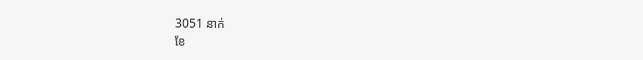3051 នាក់
ខែ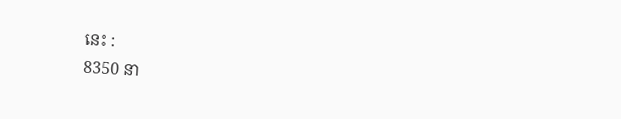នេះ :
8350 នា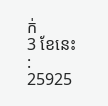ក់
3 ខែនេះ :
25925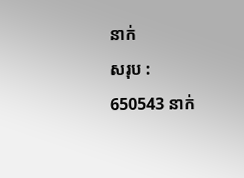នាក់
សរុប :
650543 នាក់